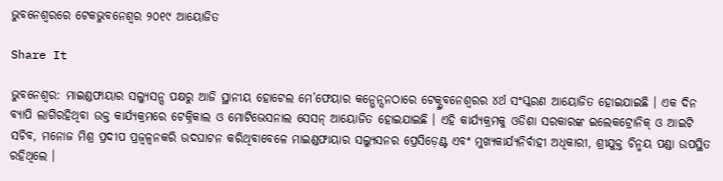ଭୁବନେଶ୍ୱରରେ ଟେକଭୁବନେଶ୍ୱର ୨୦୧୯ ଆୟୋଜିତ

Share It

ଭୁବନେଶ୍ୱର: ମାଇଣ୍ଡଫାୟାର ସଲ୍ୟୁସନ୍ସ ପକ୍ଷରୁ ଆଜି ସ୍ଥାନୀୟ ହୋଟେଲ ମେ’ଫେୟାର କନ୍ଭେନ୍ସନଠାରେ ଟେକ୍ଭୁବନେଶ୍ୱରର ୪ର୍ଥ ସଂସ୍କରଣ ଆୟୋଜିତ ହୋଇଯାଇଛି । ଏକ ଦିନ ବ୍ୟାପି ଲାଗିରହିଥିବା ଉକ୍ତ କାର୍ଯ୍ୟକ୍ରମରେ ଟେକ୍ନିକାଲ ଓ ମୋଟିଭେସନାଲ ସେସନ୍ ଆୟୋଜିତ ହୋଇଯାଇଛି । ଏହି କାର୍ଯ୍ୟକ୍ରମକୁ ଓଡିଶା ସରକାରଙ୍କ ଇଲେକଟ୍ରୋନିକ୍ ଓ ଆଇଟି ସଚିବ, ମନୋଜ ମିଶ୍ର ପ୍ରଦୀପ ପ୍ରଜ୍ୱଳ୍ୱନକରି ଉଦଘାଟନ କରିଥିବାବେଳେ ମାଇଣ୍ଡଫାୟାର ସଲ୍ୟୁସନର ପ୍ରେସିଡ଼େଣ୍ଟ ଏବଂ ମୁଖ୍ୟକାର୍ଯ୍ୟନିର୍ବାହୀ ଅଧିକାରୀ, ଶ୍ରୀଯୁକ୍ତ ଚିନ୍ମୟ ପଣ୍ଡା ଉପସ୍ଥିତ ରହିଥିଲେ ।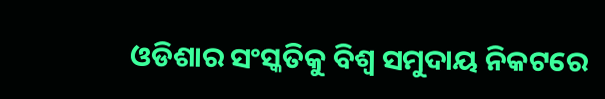ଓଡିଶାର ସଂସ୍କତିକୁ ବିଶ୍ୱ ସମୁଦାୟ ନିକଟରେ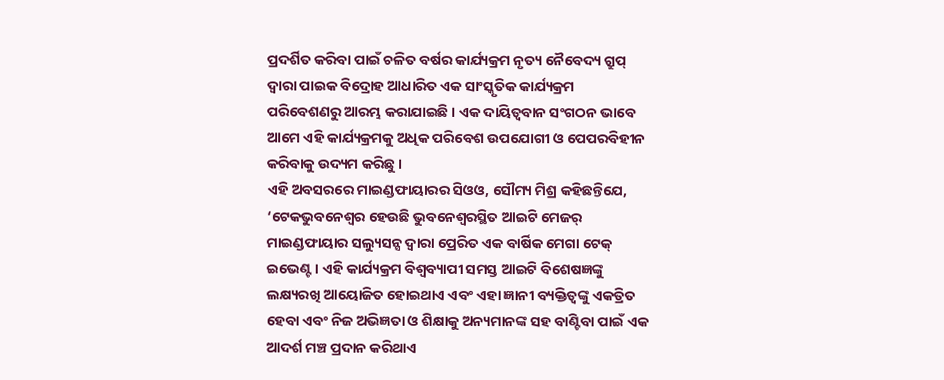ପ୍ରଦର୍ଶିତ କରିବା ପାଇଁ ଚଳିତ ବର୍ଷର କାର୍ଯ୍ୟକ୍ରମ ନୃତ୍ୟ ନୈବେଦ୍ୟ ଗ୍ରୁପ୍ ଦ୍ୱାରା ପାଇକ ବିଦ୍ରୋହ ଆଧାରିତ ଏକ ସାଂସ୍କୃତିକ କାର୍ଯ୍ୟକ୍ରମ ପରିବେଶଣରୁ ଆରମ୍ଭ କରାଯାଇଛି । ଏକ ଦାୟିତ୍ୱବାନ ସଂଗଠନ ଭାବେ ଆମେ ଏହି କାର୍ଯ୍ୟକ୍ରମକୁ ଅଧିକ ପରିବେଶ ଉପଯୋଗୀ ଓ ପେପରବିହୀନ କରିବାକୁ ଉଦ୍ୟମ କରିଛୁ ।
ଏହି ଅବସରରେ ମାଇଣ୍ଡଫାୟାରର ସିଓଓ, ସୌମ୍ୟ ମିଶ୍ର କହିଛନ୍ତିଯେ, ‘ଟେକଭୁବନେଶ୍ୱର ହେଉଛି ଭୁବନେଶ୍ୱରସ୍ଥିତ ଆଇଟି ମେଜର୍ ମାଇଣ୍ଡଫାୟାର ସଲ୍ୟୁସନ୍ସ ଦ୍ୱାରା ପ୍ରେରିତ ଏକ ବାର୍ଷିକ ମେଗା ଟେକ୍ ଇଭେଣ୍ଟ । ଏହି କାର୍ଯ୍ୟକ୍ରମ ବିଶ୍ୱବ୍ୟାପୀ ସମସ୍ତ ଆଇଟି ବିଶେଷଜ୍ଞଙ୍କୁ ଲକ୍ଷ୍ୟରଖି ଆୟୋଜିତ ହୋଇଥାଏ ଏବଂ ଏହା ଜ୍ଞାନୀ ବ୍ୟକ୍ତିତ୍ୱଙ୍କୁ ଏକତ୍ରିତ ହେବା ଏବଂ ନିଜ ଅଭିଜ୍ଞତା ଓ ଶିକ୍ଷାକୁ ଅନ୍ୟମାନଙ୍କ ସହ ବାଣ୍ଟିବା ପାଇଁ ଏକ ଆଦର୍ଶ ମଞ୍ଚ ପ୍ରଦାନ କରିଥାଏ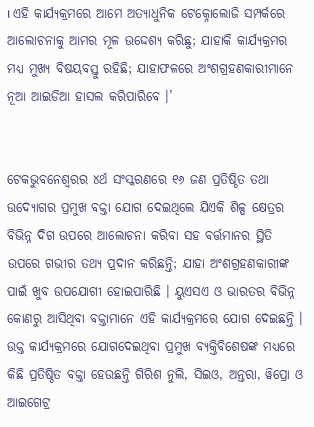। ଏହି କାର୍ଯ୍ୟକ୍ରମରେ ଆମେ ଅତ୍ୟାଧୁନିକ ଟେକ୍ନୋଲୋଜି ସମ୍ପର୍କରେ ଆଲୋଚନାକୁ ଆମର ମୂଳ ଉଦ୍ଦେଶ୍ୟ କରିଛୁ; ଯାହାକି କାର୍ଯ୍ୟକ୍ରମର ମଧ୍ୟ ମୁଖ୍ୟ ବିଷୟବସ୍ତୁ ରହିଛି; ଯାହାଫଳରେ ଅଂଶଗ୍ରହଣକାରୀମାନେ ନୂଆ ଆଇଡିଆ ହାସଲ କରିପାରିବେ ।’


ଟେକଭୁବନେଶ୍ୱରର ୪ର୍ଥ ସଂସ୍କରଣରେ ୧୬ ଜଣ ପ୍ରତିଷ୍ଠିତ ତଥା ଉଦ୍ୟୋଗର ପ୍ରମୁଖ ବକ୍ତା ଯୋଗ ଦେଇଥିଲେ ଯିଏକି ଶିଳ୍ପ କ୍ଷେତ୍ରର ବିଭିନ୍ନ ଦିଗ ଉପରେ ଆଲୋଚନା କରିବା ସହ ବର୍ତ୍ତମାନର ସ୍ଥିତି ଉପରେ ଗଭୀର ତଥ୍ୟ ପ୍ରଦାନ କରିଛନ୍ତି; ଯାହା ଅଂଶଗ୍ରହଣକାରୀଙ୍କ ପାଇଁ ଖୁବ ଉପଯୋଗୀ ହୋଇପାରିଛି । ୟୁଏସଏ ଓ ଭାରତର ବିଭିନ୍ନ କୋଣରୁ ଆସିଥିବା ବକ୍ତାମାନେ ଏହି କାର୍ଯ୍ୟକ୍ରମରେ ଯୋଗ ଦେଇଛନ୍ତି । ଉକ୍ତ କାର୍ଯ୍ୟକ୍ରମରେ ଯୋଗଦେଇଥିବା ପ୍ରମୁଖ ବ୍ୟକ୍ତିବିଶେଷଙ୍କ ମଧ୍ୟରେ କିଛି ପ୍ରତିଷ୍ଠିତ ବକ୍ତା ହେଉଛନ୍ତି ଗିରିଶ ନୁଲି, ସିଇଓ, ଅନ୍ତରା, ୱିପ୍ରୋ ଓ ଆଇଗେଟ୍ର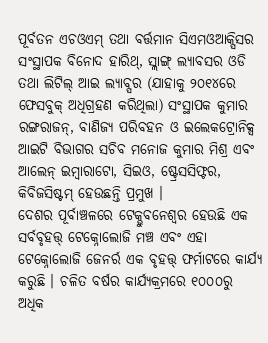ପୂର୍ବତନ ଏଚଓଏମ୍ ତଥା ବର୍ତ୍ତମାନ ସିଏମଓଆକ୍ସିସର ସଂସ୍ଥାପକ ବିନୋଦ ହାରିଥ୍, ସ୍ଲାଙ୍ଗ୍ ଲ୍ୟାବସର ଓଡି ତଥା ଲିଟିଲ୍ ଆଇ ଲ୍ୟାବ୍ସର (ଯାହାକୁ ୨୦୧୪ରେ ଫେସବୁକ୍ ଅଧିଗ୍ରହଣ କରିଥିଲା) ସଂସ୍ଥାପକ କୁମାର ରଙ୍ଗରାଜନ୍, ବାଣିଜ୍ୟ ପରିବହନ ଓ ଇଲେକଟ୍ରୋନିକ୍ସ ଆଇଟି ବିଭାଗର ସଚିବ ମନୋଜ କୁମାର ମିଶ୍ର ଏବଂ ଆଲେନ୍ ଇମ୍ବାରାଟୋ, ସିଇଓ, ଷ୍ଟ୍ରେସସିଫ୍ଟର, କିବିଜସିଷ୍ଟମ୍ ହେଉଛନ୍ତି ପ୍ରମୁଖ ।
ଦେଶର ପୂର୍ବାଞ୍ଚଳରେ ଟେକ୍ଭୁବନେଶ୍ୱର ହେଉଛି ଏକ ସର୍ବବୃହତ୍ତ୍ ଟେକ୍ନୋଲୋଜି ମଞ୍ଚ ଏବଂ ଏହା ଟେକ୍ନୋଲୋଜି ଜେନର୍ର ଏକ ବୃହତ୍ତ୍ ଫର୍ମାଟରେ କାର୍ଯ୍ୟ କରୁଛି । ଚଳିତ ବର୍ଷର କାର୍ଯ୍ୟକ୍ରମରେ ୧୦୦୦ରୁ ଅଧିକ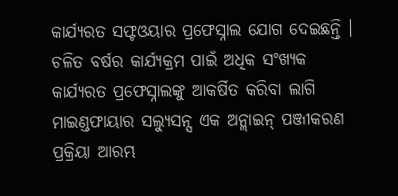କାର୍ଯ୍ୟରତ ସଫ୍ଟଓୟାର ପ୍ରଫେସ୍ନାଲ ଯୋଗ ଦେଇଛନ୍ତି ।
ଚଳିତ ବର୍ଷର କାର୍ଯ୍ୟକ୍ରମ ପାଇଁ ଅଧିକ ସଂଖ୍ୟକ କାର୍ଯ୍ୟରତ ପ୍ରଫେସ୍ନାଲଙ୍କୁ ଆକର୍ଷିତ କରିବା ଲାଗି ମାଇଣ୍ଡଫାୟାର ସଲ୍ୟୁସନ୍ସ ଏକ ଅନ୍ଲାଇନ୍ ପଞ୍ଜୀକରଣ ପ୍ରକ୍ରିୟା ଆରମ୍ଭ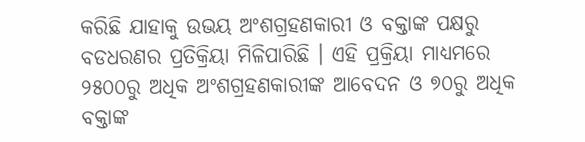କରିଛି ଯାହାକୁ ଉଭୟ ଅଂଶଗ୍ରହଣକାରୀ ଓ ବକ୍ତାଙ୍କ ପକ୍ଷରୁ ବଡଧରଣର ପ୍ରତିକ୍ରିୟା ମିଳିପାରିଛି । ଏହି ପ୍ରକ୍ରିୟା ମାଧ୍ୟମରେ ୨୫୦୦ରୁ ଅଧିକ ଅଂଶଗ୍ରହଣକାରୀଙ୍କ ଆବେଦନ ଓ ୭୦ରୁ ଅଧିକ ବକ୍ତାଙ୍କ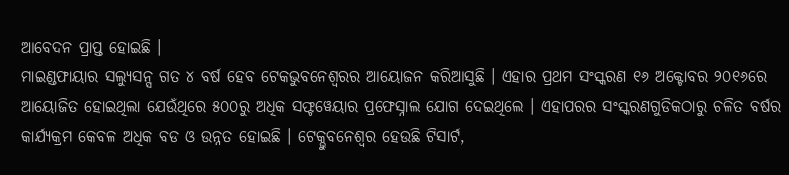ଆବେଦନ ପ୍ରାପ୍ତ ହୋଇଛି ।
ମାଇଣ୍ଡଫାୟାର ସଲ୍ୟୁସନ୍ସ ଗତ ୪ ବର୍ଷ ହେବ ଟେକଭୁବନେଶ୍ୱରର ଆୟୋଜନ କରିଆସୁଛି । ଏହାର ପ୍ରଥମ ସଂସ୍କରଣ ୧୬ ଅକ୍ଟୋବର ୨୦୧୬ରେ ଆୟୋଜିତ ହୋଇଥିଲା ଯେଉଁଥିରେ ୫୦୦ରୁ ଅଧିକ ସଫ୍ଟୱେୟାର ପ୍ରଫେସ୍ନାଲ ଯୋଗ ଦେଇଥିଲେ । ଏହାପରର ସଂସ୍କରଣଗୁଡିକଠାରୁ ଚଳିତ ବର୍ଷର କାର୍ଯ୍ୟକ୍ରମ କେବଳ ଅଧିକ ବଡ ଓ ଉନ୍ନତ ହୋଇଛି । ଟେକ୍ଭୁବନେଶ୍ୱର ହେଉଛି ଟିସାର୍ଟ,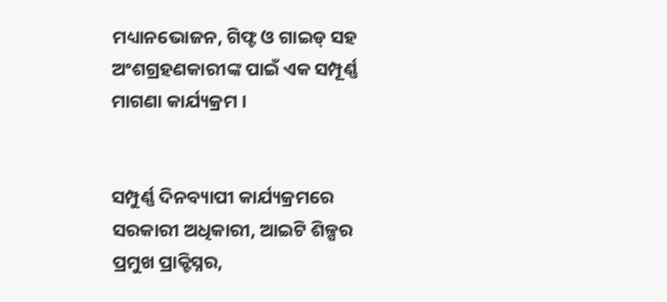ମଧ୍ୟାନଭୋଜନ, ଗିଫ୍ଟ ଓ ଗାଇଡ୍ ସହ ଅଂଶଗ୍ରହଣକାରୀଙ୍କ ପାଇଁ ଏକ ସମ୍ପୂର୍ଣ୍ଣ ମାଗଣା କାର୍ଯ୍ୟକ୍ରମ ।


ସମ୍ପୁର୍ଣ୍ଣ ଦିନବ୍ୟାପୀ କାର୍ଯ୍ୟକ୍ରମରେ ସରକାରୀ ଅଧିକାରୀ, ଆଇଟି ଶିଳ୍ପର ପ୍ରମୁଖ ପ୍ରାକ୍ଟିସ୍ନର,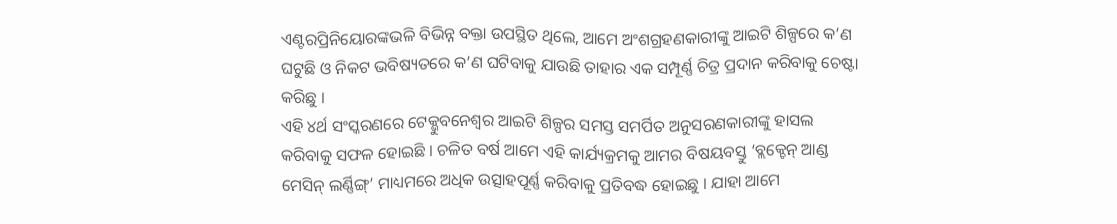ଏଣ୍ଟରପ୍ରିନିୟୋରଙ୍କଭଳି ବିଭିନ୍ନ ବକ୍ତା ଉପସ୍ଥିତ ଥିଲେ, ଆମେ ଅଂଶଗ୍ରହଣକାରୀଙ୍କୁ ଆଇଟି ଶିଳ୍ପରେ କ’ଣ ଘଟୁଛି ଓ ନିକଟ ଭବିଷ୍ୟତରେ କ’ଣ ଘଟିବାକୁ ଯାଉଛି ତାହାର ଏକ ସମ୍ପୂର୍ଣ୍ଣ ଚିତ୍ର ପ୍ରଦାନ କରିବାକୁ ଚେଷ୍ଟା କରିଛୁ ।
ଏହି ୪ର୍ଥ ସଂସ୍କରଣରେ ଟେକ୍ଭୁବନେଶ୍ୱର ଆଇଟି ଶିଳ୍ପର ସମସ୍ତ ସମର୍ପିତ ଅନୁସରଣକାରୀଙ୍କୁ ହାସଲ କରିବାକୁ ସଫଳ ହୋଇଛି । ଚଳିତ ବର୍ଷ ଆମେ ଏହି କାର୍ଯ୍ୟକ୍ରମକୁ ଆମର ବିଷୟବସ୍ତୁ ‘ବ୍ଲକ୍ଚେନ୍ ଆଣ୍ଡ ମେସିନ୍ ଲର୍ଣ୍ଣିଙ୍ଗ୍’ ମାଧ୍ୟମରେ ଅଧିକ ଉତ୍ସାହପୂର୍ଣ୍ଣ କରିବାକୁ ପ୍ରତିବଦ୍ଧ ହୋଇଛୁ । ଯାହା ଆମେ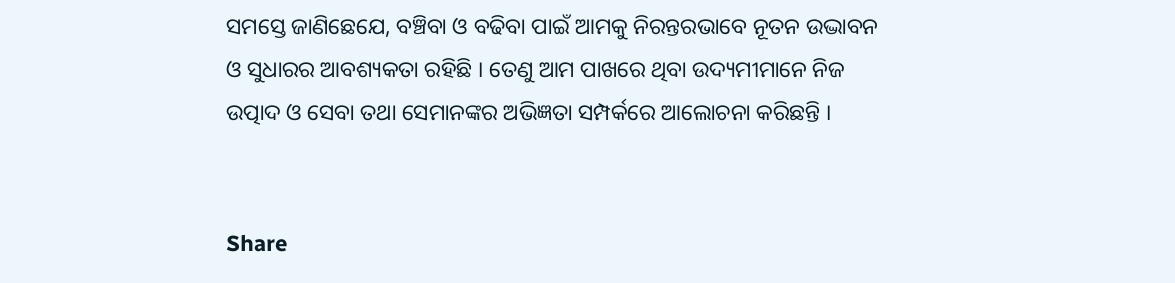ସମସ୍ତେ ଜାଣିଛେଯେ, ବଞ୍ଚିବା ଓ ବଢିବା ପାଇଁ ଆମକୁ ନିରନ୍ତରଭାବେ ନୂତନ ଉଦ୍ଭାବନ ଓ ସୁଧାରର ଆବଶ୍ୟକତା ରହିଛି । ତେଣୁ ଆମ ପାଖରେ ଥିବା ଉଦ୍ୟମୀମାନେ ନିଜ ଉତ୍ପାଦ ଓ ସେବା ତଥା ସେମାନଙ୍କର ଅଭିଜ୍ଞତା ସମ୍ପର୍କରେ ଆଲୋଚନା କରିଛନ୍ତି ।


Share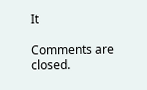It

Comments are closed.